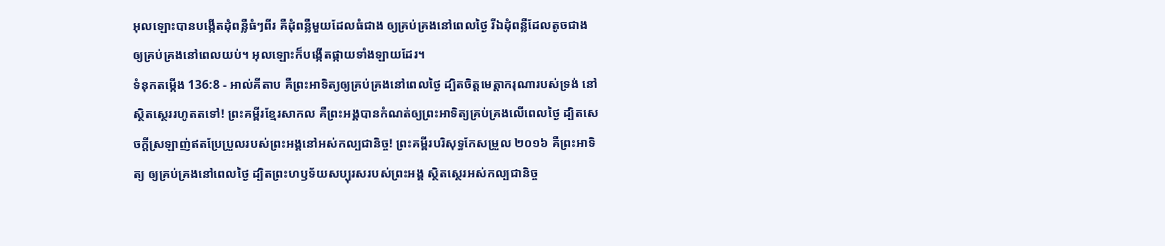អុលឡោះបានបង្កើតដុំពន្លឺធំៗពីរ គឺដុំពន្លឺមួយដែលធំជាង ឲ្យគ្រប់គ្រងនៅពេលថ្ងៃ រីឯដុំពន្លឺដែលតូចជាង ឲ្យគ្រប់គ្រងនៅពេលយប់។ អុលឡោះក៏បង្កើតផ្កាយទាំងឡាយដែរ។
ទំនុកតម្កើង 136:8 - អាល់គីតាប គឺព្រះអាទិត្យឲ្យគ្រប់គ្រងនៅពេលថ្ងៃ ដ្បិតចិត្តមេត្តាករុណារបស់ទ្រង់ នៅស្ថិតស្ថេររហូតតទៅ! ព្រះគម្ពីរខ្មែរសាកល គឺព្រះអង្គបានកំណត់ឲ្យព្រះអាទិត្យគ្រប់គ្រងលើពេលថ្ងៃ ដ្បិតសេចក្ដីស្រឡាញ់ឥតប្រែប្រួលរបស់ព្រះអង្គនៅអស់កល្បជានិច្ច! ព្រះគម្ពីរបរិសុទ្ធកែសម្រួល ២០១៦ គឺព្រះអាទិត្យ ឲ្យគ្រប់គ្រងនៅពេលថ្ងៃ ដ្បិតព្រះហឫទ័យសប្បុរសរបស់ព្រះអង្គ ស្ថិតស្ថេរអស់កល្បជានិច្ច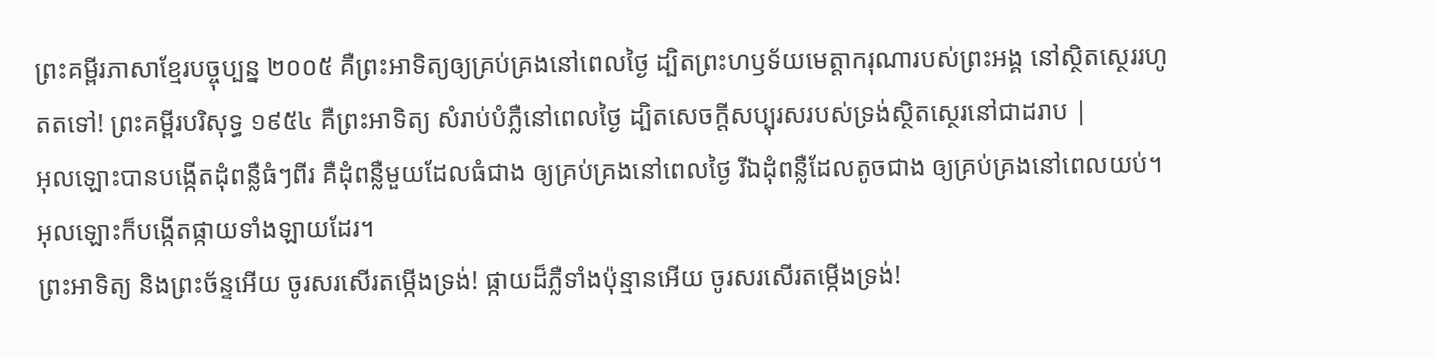ព្រះគម្ពីរភាសាខ្មែរបច្ចុប្បន្ន ២០០៥ គឺព្រះអាទិត្យឲ្យគ្រប់គ្រងនៅពេលថ្ងៃ ដ្បិតព្រះហឫទ័យមេត្តាករុណារបស់ព្រះអង្គ នៅស្ថិតស្ថេររហូតតទៅ! ព្រះគម្ពីរបរិសុទ្ធ ១៩៥៤ គឺព្រះអាទិត្យ សំរាប់បំភ្លឺនៅពេលថ្ងៃ ដ្បិតសេចក្ដីសប្បុរសរបស់ទ្រង់ស្ថិតស្ថេរនៅជាដរាប |
អុលឡោះបានបង្កើតដុំពន្លឺធំៗពីរ គឺដុំពន្លឺមួយដែលធំជាង ឲ្យគ្រប់គ្រងនៅពេលថ្ងៃ រីឯដុំពន្លឺដែលតូចជាង ឲ្យគ្រប់គ្រងនៅពេលយប់។ អុលឡោះក៏បង្កើតផ្កាយទាំងឡាយដែរ។
ព្រះអាទិត្យ និងព្រះច័ន្ទអើយ ចូរសរសើរតម្កើងទ្រង់! ផ្កាយដ៏ភ្លឺទាំងប៉ុន្មានអើយ ចូរសរសើរតម្កើងទ្រង់!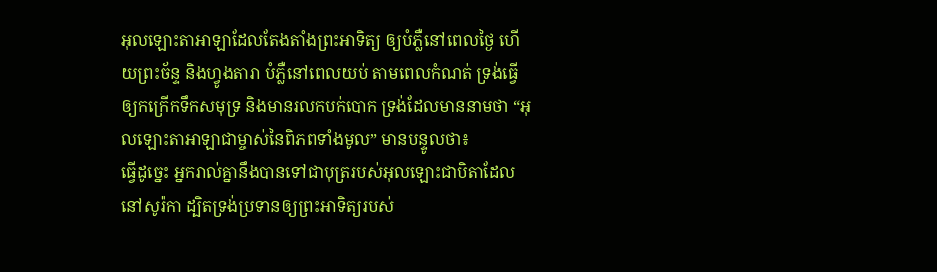អុលឡោះតាអាឡាដែលតែងតាំងព្រះអាទិត្យ ឲ្យបំភ្លឺនៅពេលថ្ងៃ ហើយព្រះច័ន្ទ និងហ្វូងតារា បំភ្លឺនៅពេលយប់ តាមពេលកំណត់ ទ្រង់ធ្វើឲ្យកក្រើកទឹកសមុទ្រ និងមានរលកបក់បោក ទ្រង់ដែលមាននាមថា “អុលឡោះតាអាឡាជាម្ចាស់នៃពិភពទាំងមូល” មានបន្ទូលថា៖
ធ្វើដូច្នេះ អ្នករាល់គ្នានឹងបានទៅជាបុត្ររបស់អុលឡោះជាបិតាដែលនៅសូរ៉កា ដ្បិតទ្រង់ប្រទានឲ្យព្រះអាទិត្យរបស់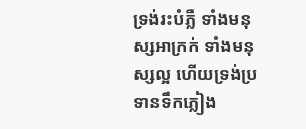ទ្រង់រះបំភ្លឺ ទាំងមនុស្សអាក្រក់ ទាំងមនុស្សល្អ ហើយទ្រង់ប្រទានទឹកភ្លៀង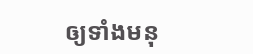ឲ្យទាំងមនុ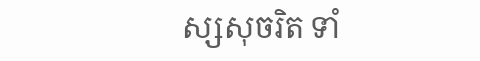ស្សសុចរិត ទាំ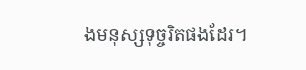ងមនុស្សទុច្ចរិតផងដែរ។